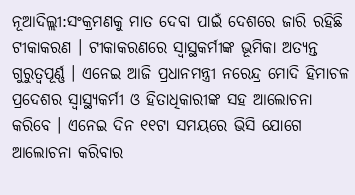ନୂଆଦିଲ୍ଲୀ:ସଂକ୍ରମଣକୁ ମାତ ଦେବା ପାଇଁ ଦେଶରେ ଜାରି ରହିଛି ଟୀକାକରଣ । ଟୀକାକରଣରେ ସ୍ବାସ୍ଥକର୍ମୀଙ୍କ ଭୂମିକା ଅତ୍ୟନ୍ତ ଗୁରୁତ୍ବପୂର୍ଣ୍ଣ । ଏନେଇ ଆଜି ପ୍ରଧାନମନ୍ତ୍ରୀ ନରେନ୍ଦ୍ର ମୋଦି ହିମାଚଳ ପ୍ରଦେଶର ସ୍ବାସ୍ଥ୍ୟକର୍ମୀ ଓ ହିତାଧିକାରୀଙ୍କ ସହ ଆଲୋଚନା କରିବେ । ଏନେଇ ଦିନ ୧୧ଟା ସମୟରେ ଭିସି ଯୋଗେ ଆଲୋଚନା କରିବାର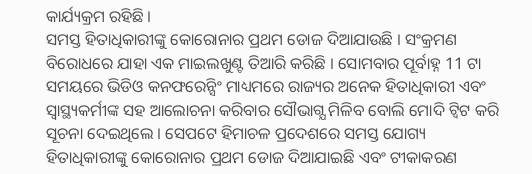କାର୍ଯ୍ୟକ୍ରମ ରହିଛି ।
ସମସ୍ତ ହିତାଧିକାରୀଙ୍କୁ କୋରୋନାର ପ୍ରଥମ ଡୋଜ ଦିଆଯାଉଛି । ସଂକ୍ରମଣ ବିରୋଧରେ ଯାହା ଏକ ମାଇଲଖୁଣ୍ଟ ତିଆରି କରିଛି । ସୋମବାର ପୂର୍ବାହ୍ନ 11 ଟା ସମୟରେ ଭିଡିଓ କନଫରେନ୍ସିଂ ମାଧ୍ୟମରେ ରାଜ୍ୟର ଅନେକ ହିତାଧିକାରୀ ଏବଂ ସ୍ୱାସ୍ଥ୍ୟକର୍ମୀଙ୍କ ସହ ଆଲୋଚନା କରିବାର ସୌଭାଗ୍ଯ ମିଳିବ ବୋଲି ମୋଦି ଟ୍ବିଟ କରି ସୂଚନା ଦେଇଥିଲେ । ସେପଟେ ହିମାଚଳ ପ୍ରଦେଶରେ ସମସ୍ତ ଯୋଗ୍ୟ ହିତାଧିକାରୀଙ୍କୁ କୋରୋନାର ପ୍ରଥମ ଡୋଜ ଦିଆଯାଇଛି ଏବଂ ଟୀକାକରଣ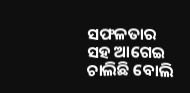ସଫଳତାର ସହ ଆଗେଇ ଚାଲିଛି ବୋଲି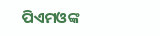ପିଏମଓଙ୍କ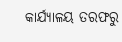କାର୍ଯ୍ୟାଳୟ ତରଫରୁ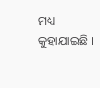ମଧ୍ୟ କୁହାଯାଇଛି ।